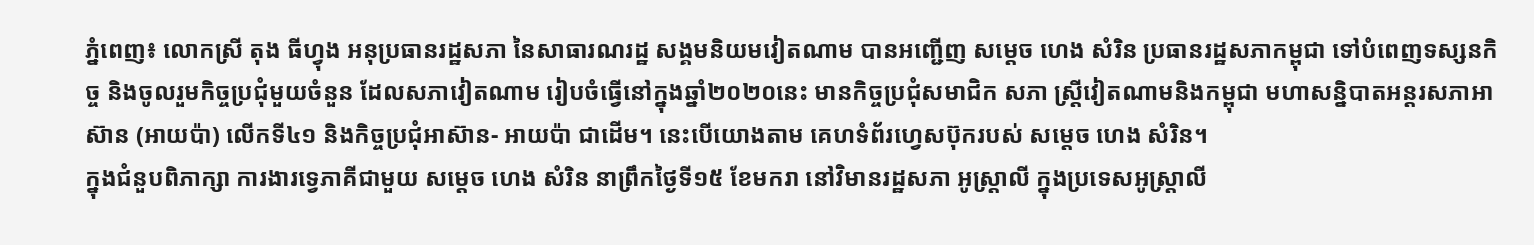ភ្នំពេញ៖ លោកស្រី តុង ធីហ្វុង អនុប្រធានរដ្ឋសភា នៃសាធារណរដ្ឋ សង្គមនិយមវៀតណាម បានអញ្ជើញ សម្តេច ហេង សំរិន ប្រធានរដ្ឋសភាកម្ពុជា ទៅបំពេញទស្សនកិច្ច និងចូលរួមកិច្ចប្រជុំមួយចំនួន ដែលសភាវៀតណាម រៀបចំធ្វើនៅក្នុងឆ្នាំ២០២០នេះ មានកិច្ចប្រជុំសមាជិក សភា ស្រ្តីវៀតណាមនិងកម្ពុជា មហាសន្និបាតអន្តរសភាអាស៊ាន (អាយប៉ា) លើកទី៤១ និងកិច្ចប្រជុំអាស៊ាន- អាយប៉ា ជាដើម។ នេះបើយោងតាម គេហទំព័រហ្វេសប៊ុករបស់ សម្តេច ហេង សំរិន។
ក្នុងជំនួបពិភាក្សា ការងារទ្វេភាគីជាមួយ សម្ដេច ហេង សំរិន នាព្រឹកថ្ងៃទី១៥ ខែមករា នៅវិមានរដ្ឋសភា អូស្រ្តាលី ក្នុងប្រទេសអូស្រ្តាលី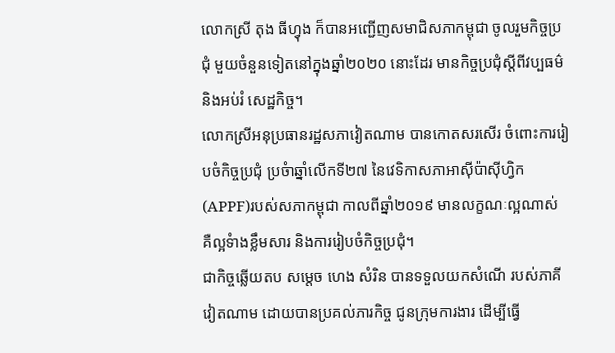លោកស្រី តុង ធីហ្វុង ក៏បានអញ្ជើញសមាជិសភាកម្ពុជា ចូលរួមកិច្ចប្រជុំ មួយចំនួនទៀតនៅក្នុងឆ្នាំ២០២០ នោះដែរ មានកិច្ចប្រជុំស្តីពីវប្បធម៌ និងអប់រំ សេដ្ឋកិច្ច។
លោកស្រីអនុប្រធានរដ្ឋសភាវៀតណាម បានកោតសរសើរ ចំពោះការរៀបចំកិច្ចប្រជុំ ប្រចំាឆ្នាំលើកទី២៧ នៃវេទិកាសភាអាស៊ីប៉ាស៊ីហ្វិក (APPF)របស់សភាកម្ពុជា កាលពីឆ្នាំ២០១៩ មានលក្ខណៈល្អណាស់ គឺល្អទំាងខ្លឹមសារ និងការរៀបចំកិច្ចប្រជុំ។
ជាកិច្ចឆ្លើយតប សម្តេច ហេង សំរិន បានទទួលយកសំណើ របស់ភាគីវៀតណាម ដោយបានប្រគល់ភារកិច្ច ជូនក្រុមការងារ ដើម្បីធ្វើ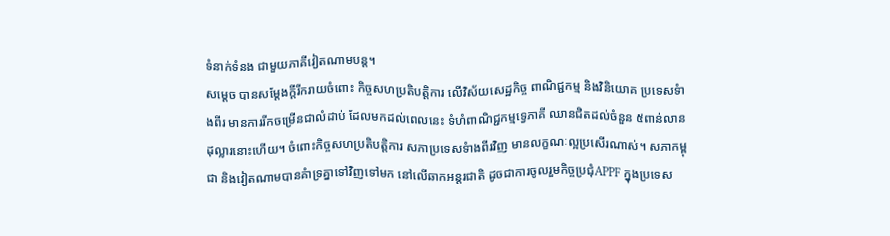ទំនាក់ទំនង ជាមួយភាគីវៀតណាមបន្ត។
សម្តេច បានសម្តែងក្តីរីករាយចំពោះ កិច្ចសហប្រតិបត្តិការ លើវិស័យសេដ្ឋកិច្ច ពាណិជ្ជកម្ម និងវិនិយោគ ប្រទេសទំាងពីរ មានការរីកចម្រើនជាលំដាប់ ដែលមកដល់ពេលនេះ ទំហំពាណិជ្ជកម្មទ្វេភាគី ឈានជិតដល់ចំនួន ៥ពាន់លានដុល្លារនោះហើយ។ ចំពោះកិច្ចសហប្រតិបត្តិការ សភាប្រទេសទំាងពីរវិញ មានលក្ខណៈល្អប្រសើរណាស់។ សភាកម្ពុជា និងវៀតណាមបានគំាទ្រគ្នាទៅវិញទៅមក នៅលើឆាកអន្តរជាតិ ដូចជាការចូលរួមកិច្ចប្រជុំAPPF ក្នុងប្រទេស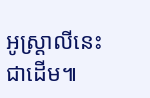អូស្រ្តាលីនេះ ជាដើម៕